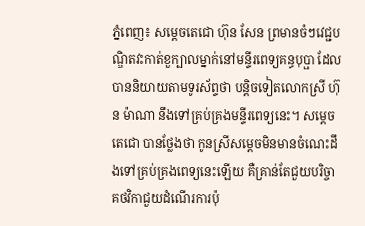ភ្នំពេញ៖ សម្តេចតេជោ ហ៊ុន សែន ព្រមានចំៗវេជ្ជបណ្ឌិតវះកាត់ខួក្បាលម្នាក់នៅមន្ទីរពេទ្យគន្ធបុប្ផា ដែលបាននិយាយតាមទូរស័ព្ទថា បន្តិចទៀតលោកស្រី ហ៊ុន ម៉ាណា នឹងទៅគ្រប់គ្រងមន្ទីរពេទ្យនេះ។ សម្តេចតេជោ បានថ្លែងថា កូនស្រីសម្តេចមិនមានចំណេះដឹងទៅគ្រប់គ្រងពេទ្យនេះឡើយ គឺគ្រាន់តែជួយបរិច្ចាគថវិកាជួយដំណើរការប៉ុ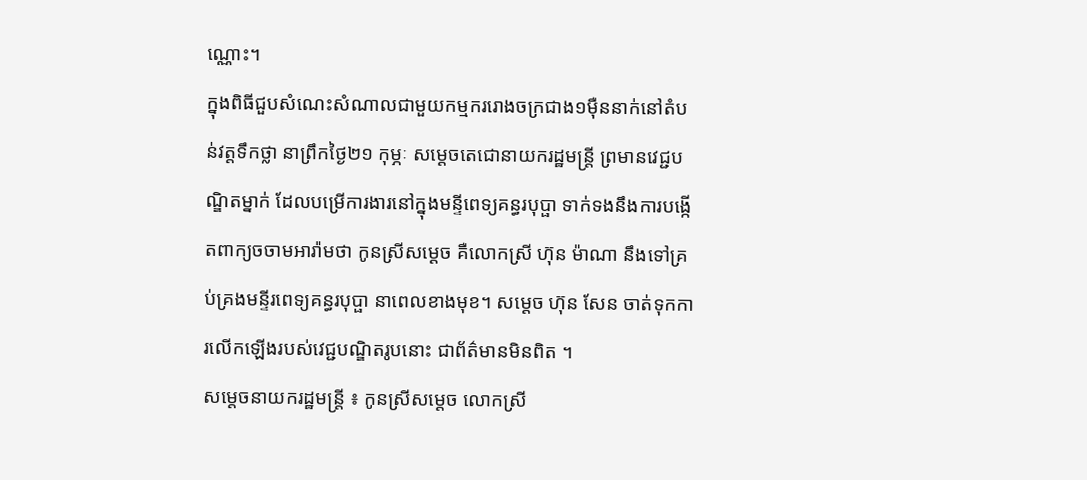ណ្ណោះ។
ក្នុងពិធីជួបសំណេះសំណាលជាមួយកម្មកររោងចក្រជាង១ម៉ឺននាក់នៅតំបន់វត្តទឹកថ្លា នាព្រឹកថ្ងៃ២១ កុម្ភៈ សម្ដេចតេជោនាយករដ្ឋមន្ត្រី ព្រមានវេជ្ជបណ្ឌិតម្នាក់ ដែលបម្រើការងារនៅក្នុងមន្ទីពេទ្យគន្ធរបុប្ផា ទាក់ទងនឹងការបង្កើតពាក្យចចាមអារ៉ាមថា កូនស្រីសម្ដេច គឺលោកស្រី ហ៊ុន ម៉ាណា នឹងទៅគ្រប់គ្រងមន្ទីរពេទ្យគន្ធរបុប្ផា នាពេលខាងមុខ។ សម្ដេច ហ៊ុន សែន ចាត់ទុកការលើកឡើងរបស់វេជ្ជបណ្ឌិតរូបនោះ ជាព័ត៌មានមិនពិត ។
សម្តេចនាយករដ្ឋមន្ត្រី ៖ កូនស្រីសម្តេច លោកស្រី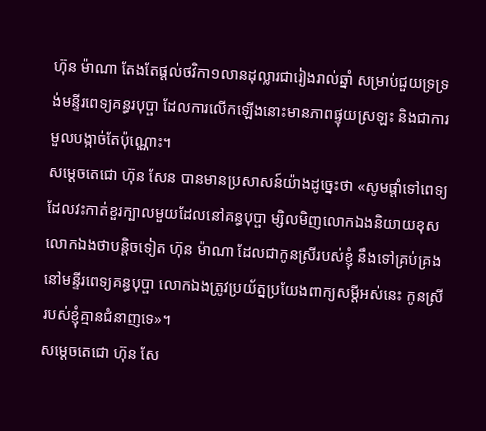ហ៊ុន ម៉ាណា តែងតែផ្ដល់ថវិកា១លានដុល្លារជារៀងរាល់ឆ្នាំ សម្រាប់ជួយទ្រទ្រង់មន្ទីរពេទ្យគន្ធរបុប្ផា ដែលការលើកឡើងនោះមានភាពផ្ទុយស្រឡះ និងជាការមួលបង្កាច់តែប៉ុណ្ណោះ។
សម្ដេចតេជោ ហ៊ុន សែន បានមានប្រសាសន៍យ៉ាងដូច្នេះថា «សូមផ្ដាំទៅពេទ្យដែលវះកាត់ខួរក្បាលមួយដែលនៅគន្ធបុប្ផា ម្សិលមិញលោកឯងនិយាយខុស លោកឯងថាបន្ដិចទៀត ហ៊ុន ម៉ាណា ដែលជាកូនស្រីរបស់ខ្ញុំ នឹងទៅគ្រប់គ្រងនៅមន្ទីរពេទ្យគន្ធបុប្ផា លោកឯងត្រូវប្រយ័ត្នប្រយែងពាក្យសម្ដីអស់នេះ កូនស្រីរបស់ខ្ញុំគ្មានជំនាញទេ»។
សម្ដេចតេជោ ហ៊ុន សែ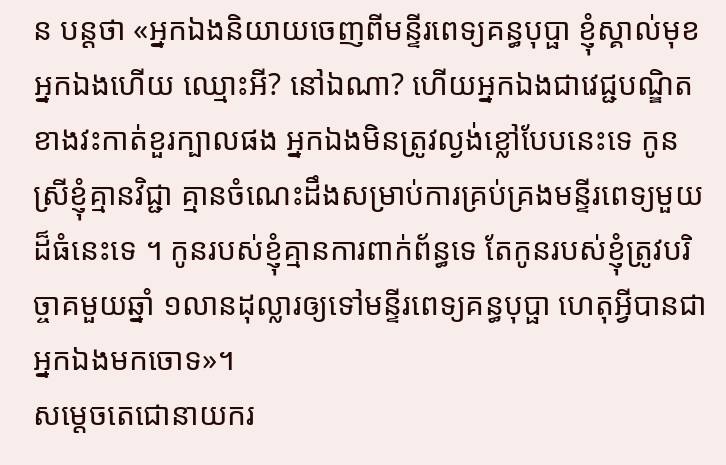ន បន្ដថា «អ្នកឯងនិយាយចេញពីមន្ទីរពេទ្យគន្ធបុប្ផា ខ្ញុំស្គាល់មុខអ្នកឯងហើយ ឈ្មោះអី? នៅឯណា? ហើយអ្នកឯងជាវេជ្ជបណ្ឌិតខាងវះកាត់ខួរក្បាលផង អ្នកឯងមិនត្រូវល្ងង់ខ្លៅបែបនេះទេ កូនស្រីខ្ញុំគ្មានវិជ្ជា គ្មានចំណេះដឹងសម្រាប់ការគ្រប់គ្រងមន្ទីរពេទ្យមួយដ៏ធំនេះទេ ។ កូនរបស់ខ្ញុំគ្មានការពាក់ព័ន្ធទេ តែកូនរបស់ខ្ញុំត្រូវបរិច្ចាគមួយឆ្នាំ ១លានដុល្លារឲ្យទៅមន្ទីរពេទ្យគន្ធបុប្ផា ហេតុអ្វីបានជាអ្នកឯងមកចោទ»។
សម្ដេចតេជោនាយករ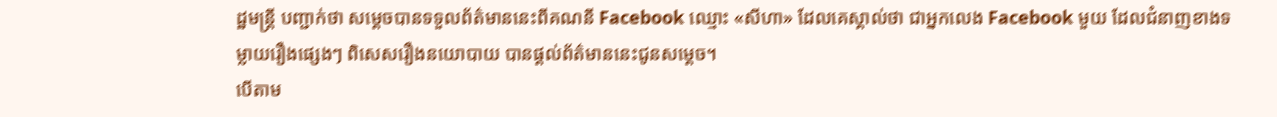ដ្ឋមន្ដ្រី បញ្ជាក់ថា សម្ដេចបានទទួលព័ត៌មាននេះពីគណនី Facebook ឈ្មោះ «សីហា» ដែលគេស្គាល់ថា ជាអ្នកលេង Facebook មួយ ដែលជំនាញខាងទម្លាយរឿងផ្សេងៗ ពិសេសរឿងនយោបាយ បានផ្ដល់ព័ត៌មាននេះជូនសម្ដេច។
បើតាម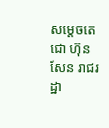សម្ដេចតេជោ ហ៊ុន សែន រាជរដ្ឋា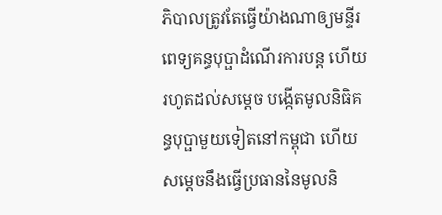ភិបាលត្រូវតែធ្វើយ៉ាងណាឲ្យមន្ទីរពេទ្យគន្ធបុប្ផាដំណើរការបន្ត ហើយរហូតដល់សម្ដេច បង្កើតមូលនិធិគន្ធបុប្ផាមួយទៀតនៅកម្ពុជា ហើយសម្តេចនឹងធ្វើប្រធាននៃមូលនិ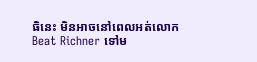ធិនេះ មិនអាចនៅពេលអត់លោក Beat Richner ទៅម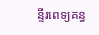ន្ទីរពេទ្យគន្ធ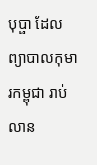បុប្ផា ដែលព្យាបាលកុមារកម្ពុជា រាប់លាន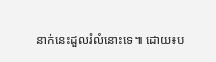នាក់នេះដួលរំលំនោះទេ៕ ដោយ៖ប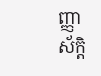ញ្ញាស័ក្តិ